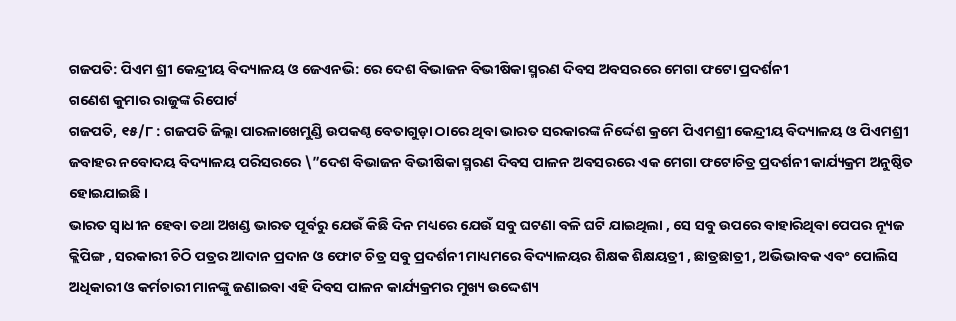ଗଜପତି: ପିଏମ ଶ୍ରୀ କେନ୍ଦ୍ରୀୟ ବିଦ୍ୟାଳୟ ଓ ଜେଏନଭି: ରେ ଦେଶ ବିଭାଜନ ବିଭୀଷିକା ସ୍ମରଣ ଦିବସ ଅବସରରେ ମେଗା ଫଟୋ ପ୍ରଦର୍ଶନୀ
ଗଣେଶ କୁମାର ରାଜୁଙ୍କ ରିପୋର୍ଟ
ଗଜପତି, ୧୫/୮ : ଗଜପତି ଜିଲ୍ଲା ପାରଳାଖେମୁଣ୍ଡି ଉପକଣ୍ଠ ବେତାଗୁଡ଼ା ଠାରେ ଥିବା ଭାରତ ସରକାରଙ୍କ ନିର୍ଦ୍ଦେଶ କ୍ରମେ ପିଏମଶ୍ରୀ କେନ୍ଦ୍ରୀୟ ବିଦ୍ୟାଳୟ ଓ ପିଏମଶ୍ରୀ ଜବାହର ନବୋଦୟ ବିଦ୍ୟାଳୟ ପରିସରରେ \”ଦେଶ ବିଭାଜନ ବିଭୀଷିକା ସ୍ମରଣ ଦିବସ ପାଳନ ଅବସରରେ ଏକ ମେଗା ଫଟୋଚିତ୍ର ପ୍ରଦର୍ଶନୀ କାର୍ଯ୍ୟକ୍ରମ ଅନୁଷ୍ଠିତ ହୋଇଯାଇଛି ।
ଭାରତ ସ୍ୱାଧୀନ ହେବା ତଥା ଅଖଣ୍ଡ ଭାରତ ପୂର୍ବରୁ ଯେଉଁ କିଛି ଦିନ ମଧ୍ୟରେ ଯେଉଁ ସବୁ ଘଟଣା ବଳି ଘଟି ଯାଇଥିଲା , ସେ ସବୁ ଉପରେ ବାହାରିଥିବା ପେପର ନ୍ୟୂଜ କ୍ଲିପିଙ୍ଗ , ସରକାରୀ ଚିଠି ପତ୍ରର ଆଦାନ ପ୍ରଦାନ ଓ ଫୋଟ ଚିତ୍ର ସବୁ ପ୍ରଦର୍ଶନୀ ମାଧ୍ୟମରେ ବିଦ୍ୟାଳୟର ଶିକ୍ଷକ ଶିକ୍ଷୟତ୍ରୀ , ଛାତ୍ରଛାତ୍ରୀ , ଅଭିଭାବକ ଏବଂ ପୋଲିସ ଅଧିକାରୀ ଓ କର୍ମଚାରୀ ମାନଙ୍କୁ ଜଣାଇବା ଏହି ଦିବସ ପାଳନ କାର୍ଯ୍ୟକ୍ରମର ମୁଖ୍ୟ ଉଦ୍ଦେଶ୍ୟ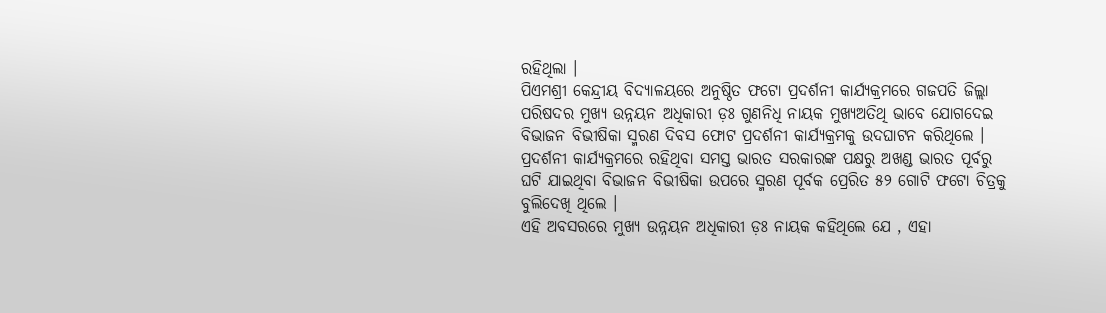ରହିଥିଲା ।
ପିଏମଶ୍ରୀ କେନ୍ଦ୍ରୀୟ ବିଦ୍ୟାଳୟରେ ଅନୁଷ୍ଠିତ ଫଟୋ ପ୍ରଦର୍ଶନୀ କାର୍ଯ୍ୟକ୍ରମରେ ଗଜପତି ଜିଲ୍ଲା ପରିଷଦର ମୁଖ୍ୟ ଉନ୍ନୟନ ଅଧିକାରୀ ଡ଼ଃ ଗୁଣନିଧି ନାୟକ ମୁଖ୍ୟଅତିଥି ଭାବେ ଯୋଗଦେଇ ବିଭାଜନ ବିଭୀଷିକା ସ୍ମରଣ ଦିବସ ଫୋଟ ପ୍ରଦର୍ଶନୀ କାର୍ଯ୍ୟକ୍ରମକୁ ଉଦଘାଟନ କରିଥିଲେ ।
ପ୍ରଦର୍ଶନୀ କାର୍ଯ୍ୟକ୍ରମରେ ରହିଥିବା ସମସ୍ତ ଭାରତ ସରକାରଙ୍କ ପକ୍ଷରୁ ଅଖଣ୍ଡ ଭାରତ ପୂର୍ବରୁ ଘଟି ଯାଇଥିବା ବିଭାଜନ ବିଭୀଷିକା ଉପରେ ସ୍ମରଣ ପୂର୍ବକ ପ୍ରେରିତ ୫୨ ଗୋଟି ଫଟୋ ଚିତ୍ରକୁ ବୁଲିଦେଖି ଥିଲେ ।
ଏହି ଅବସରରେ ମୁଖ୍ୟ ଉନ୍ନୟନ ଅଧିକାରୀ ଡ଼ଃ ନାୟକ କହିଥିଲେ ଯେ , ଏହା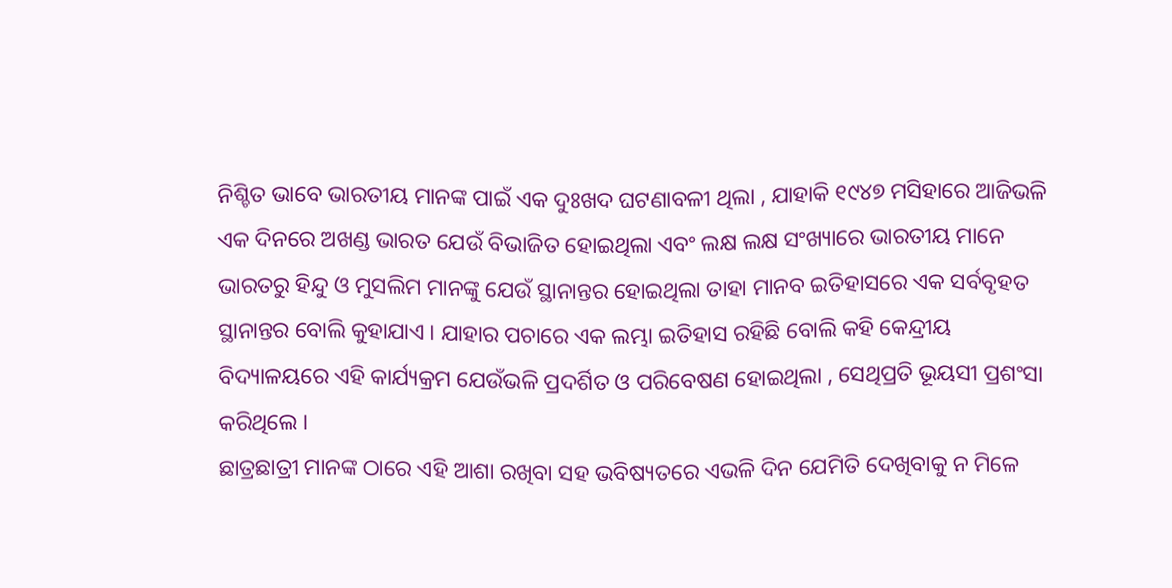ନିଶ୍ଚିତ ଭାବେ ଭାରତୀୟ ମାନଙ୍କ ପାଇଁ ଏକ ଦୁଃଖଦ ଘଟଣାବଳୀ ଥିଲା , ଯାହାକି ୧୯୪୭ ମସିହାରେ ଆଜିଭଳି ଏକ ଦିନରେ ଅଖଣ୍ଡ ଭାରତ ଯେଉଁ ବିଭାଜିତ ହୋଇଥିଲା ଏବଂ ଲକ୍ଷ ଲକ୍ଷ ସଂଖ୍ୟାରେ ଭାରତୀୟ ମାନେ ଭାରତରୁ ହିନ୍ଦୁ ଓ ମୁସଲିମ ମାନଙ୍କୁ ଯେଉଁ ସ୍ଥାନାନ୍ତର ହୋଇଥିଲା ତାହା ମାନବ ଇତିହାସରେ ଏକ ସର୍ବବୃହତ ସ୍ଥାନାନ୍ତର ବୋଲି କୁହାଯାଏ । ଯାହାର ପଚାରେ ଏକ ଲମ୍ଭା ଇତିହାସ ରହିଛି ବୋଲି କହି କେନ୍ଦ୍ରୀୟ ବିଦ୍ୟାଳୟରେ ଏହି କାର୍ଯ୍ୟକ୍ରମ ଯେଉଁଭଳି ପ୍ରଦର୍ଶିତ ଓ ପରିବେଷଣ ହୋଇଥିଲା , ସେଥିପ୍ରତି ଭୂୟସୀ ପ୍ରଶଂସା କରିଥିଲେ ।
ଛାତ୍ରଛାତ୍ରୀ ମାନଙ୍କ ଠାରେ ଏହି ଆଶା ରଖିବା ସହ ଭବିଷ୍ୟତରେ ଏଭଳି ଦିନ ଯେମିତି ଦେଖିବାକୁ ନ ମିଳେ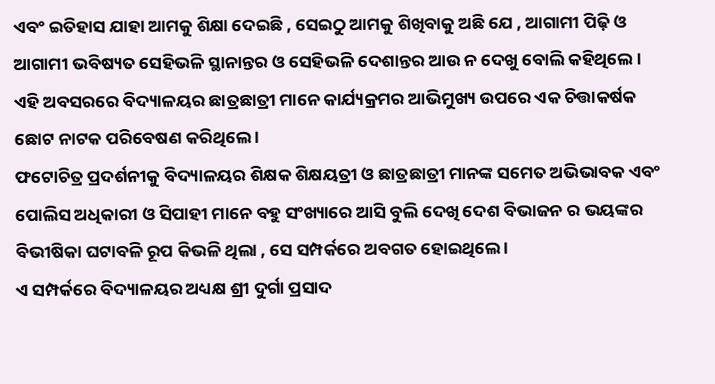ଏବଂ ଇତିହାସ ଯାହା ଆମକୁ ଶିକ୍ଷା ଦେଇଛି , ସେଇଠୁ ଆମକୁ ଶିଖିବାକୁ ଅଛି ଯେ , ଆଗାମୀ ପିଢ଼ି ଓ ଆଗାମୀ ଭବିଷ୍ୟତ ସେହିଭଳି ସ୍ଥାନାନ୍ତର ଓ ସେହିଭଳି ଦେଶାନ୍ତର ଆଉ ନ ଦେଖୁ ବୋଲି କହିଥିଲେ ।
ଏହି ଅବସରରେ ବିଦ୍ୟାଳୟର ଛାତ୍ରଛାତ୍ରୀ ମାନେ କାର୍ଯ୍ୟକ୍ରମର ଆଭିମୁଖ୍ୟ ଉପରେ ଏକ ଚିତ୍ତାକର୍ଷକ ଛୋଟ ନାଟକ ପରିବେଷଣ କରିଥିଲେ ।
ଫଟୋଚିତ୍ର ପ୍ରଦର୍ଶନୀକୁ ବିଦ୍ୟାଳୟର ଶିକ୍ଷକ ଶିକ୍ଷୟତ୍ରୀ ଓ ଛାତ୍ରଛାତ୍ରୀ ମାନଙ୍କ ସମେତ ଅଭିଭାବକ ଏବଂ ପୋଲିସ ଅଧିକାରୀ ଓ ସିପାହୀ ମାନେ ବହୁ ସଂଖ୍ୟାରେ ଆସି ବୁଲି ଦେଖି ଦେଶ ବିଭାଜନ ର ଭୟଙ୍କର ବିଭୀଷିକା ଘଟାବଳି ରୂପ କିଭଳି ଥିଲା , ସେ ସମ୍ପର୍କରେ ଅବଗତ ହୋଇଥିଲେ ।
ଏ ସମ୍ପର୍କରେ ବିଦ୍ୟାଳୟର ଅଧ୍ୟକ୍ଷ ଶ୍ରୀ ଦୁର୍ଗା ପ୍ରସାଦ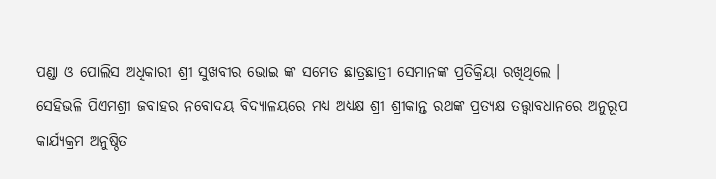ପଣ୍ଡା ଓ ପୋଲିସ ଅଧିକାରୀ ଶ୍ରୀ ସୁଖବୀର ଭୋଇ ଙ୍କ ସମେତ ଛାତ୍ରଛାତ୍ରୀ ସେମାନଙ୍କ ପ୍ରତିକ୍ରିୟା ରଖିଥିଲେ ।
ସେହିଭଳି ପିଏମଶ୍ରୀ ଜବାହର ନବୋଦୟ ବିଦ୍ୟାଳୟରେ ମଧ୍ୟ ଅଧ୍ୟକ୍ଷ ଶ୍ରୀ ଶ୍ରୀକାନ୍ତ ରଥଙ୍କ ପ୍ରତ୍ୟକ୍ଷ ତତ୍ତ୍ଵାବଧାନରେ ଅନୁରୂପ କାର୍ଯ୍ୟକ୍ରମ ଅନୁଷ୍ଠିତ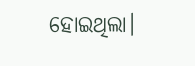ହୋଇଥିଲା।